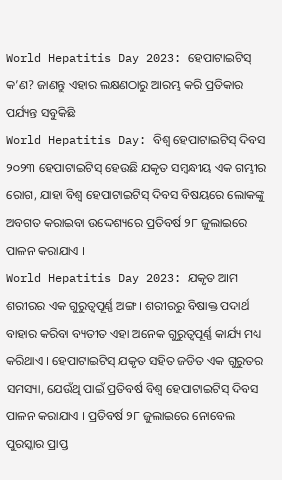World Hepatitis Day 2023: ହେପାଟାଇଟିସ୍ କ’ଣ? ଜାଣନ୍ତୁ ଏହାର ଲକ୍ଷଣଠାରୁ ଆରମ୍ଭ କରି ପ୍ରତିକାର ପର୍ଯ୍ୟନ୍ତ ସବୁକିଛି
World Hepatitis Day: ବିଶ୍ୱ ହେପାଟାଇଟିସ୍ ଦିବସ ୨୦୨୩ ହେପାଟାଇଟିସ୍ ହେଉଛି ଯକୃତ ସମ୍ବନ୍ଧୀୟ ଏକ ଗମ୍ଭୀର ରୋଗ, ଯାହା ବିଶ୍ୱ ହେପାଟାଇଟିସ୍ ଦିବସ ବିଷୟରେ ଲୋକଙ୍କୁ ଅବଗତ କରାଇବା ଉଦ୍ଦେଶ୍ୟରେ ପ୍ରତିବର୍ଷ ୨୮ ଜୁଲାଇରେ ପାଳନ କରାଯାଏ ।
World Hepatitis Day 2023: ଯକୃତ ଆମ ଶରୀରର ଏକ ଗୁରୁତ୍ୱପୂର୍ଣ୍ଣ ଅଙ୍ଗ । ଶରୀରରୁ ବିଷାକ୍ତ ପଦାର୍ଥ ବାହାର କରିବା ବ୍ୟତୀତ ଏହା ଅନେକ ଗୁରୁତ୍ୱପୂର୍ଣ୍ଣ କାର୍ଯ୍ୟ ମଧ୍ୟ କରିଥାଏ । ହେପାଟାଇଟିସ୍ ଯକୃତ ସହିତ ଜଡିତ ଏକ ଗୁରୁତର ସମସ୍ୟା, ଯେଉଁଥି ପାଇଁ ପ୍ରତିବର୍ଷ ବିଶ୍ୱ ହେପାଟାଇଟିସ୍ ଦିବସ ପାଳନ କରାଯାଏ । ପ୍ରତିବର୍ଷ ୨୮ ଜୁଲାଇରେ ନୋବେଲ ପୁରସ୍କାର ପ୍ରାପ୍ତ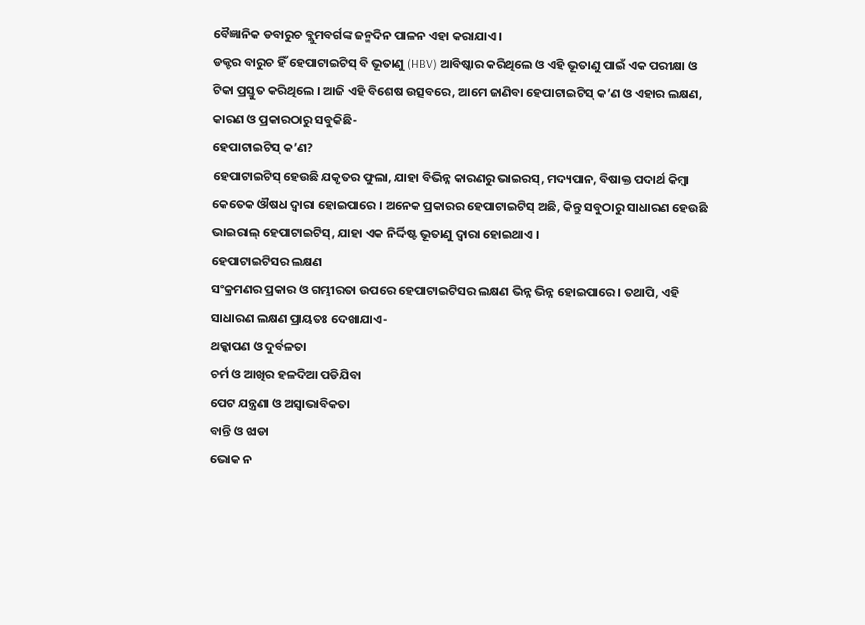ବୈଜ୍ଞାନିକ ଡବାରୁଚ ବ୍ଲୁମବର୍ଗଙ୍କ ଜନ୍ମଦିନ ପାଳନ ଏହା କରାଯାଏ ।
ଡକ୍ଟର ବାରୁଚ ହିଁ ହେପାଟାଇଟିସ୍ ବି ଭୂତାଣୁ (HBV) ଆବିଷ୍କାର କରିଥିଲେ ଓ ଏହି ଭୂତାଣୁ ପାଇଁ ଏକ ପରୀକ୍ଷା ଓ ଟିକା ପ୍ରସ୍ତୁତ କରିଥିଲେ । ଆଜି ଏହି ବିଶେଷ ଉତ୍ସବରେ, ଆମେ ଜାଣିବା ହେପାଟାଇଟିସ୍ କ’ଣ ଓ ଏହାର ଲକ୍ଷଣ, କାରଣ ଓ ପ୍ରକାରଠାରୁ ସବୁକିଛି-
ହେପାଟାଇଟିସ୍ କ’ଣ?
ହେପାଟାଇଟିସ୍ ହେଉଛି ଯକୃତର ଫୁଲା, ଯାହା ବିଭିନ୍ନ କାରଣରୁ ଭାଇରସ୍, ମଦ୍ୟପାନ, ବିଷାକ୍ତ ପଦାର୍ଥ କିମ୍ବା କେତେକ ଔଷଧ ଦ୍ୱାରା ହୋଇପାରେ । ଅନେକ ପ୍ରକାରର ହେପାଟାଇଟିସ୍ ଅଛି, କିନ୍ତୁ ସବୁଠାରୁ ସାଧାରଣ ହେଉଛି ଭାଇରାଲ୍ ହେପାଟାଇଟିସ୍, ଯାହା ଏକ ନିର୍ଦ୍ଦିଷ୍ଟ ଭୂତାଣୁ ଦ୍ୱାରା ହୋଇଥାଏ ।
ହେପାଟାଇଟିସର ଲକ୍ଷଣ
ସଂକ୍ରମଣର ପ୍ରକାର ଓ ଗମ୍ଭୀରତା ଉପରେ ହେପାଟାଇଟିସର ଲକ୍ଷଣ ଭିନ୍ନ ଭିନ୍ନ ହୋଇପାରେ । ତଥାପି, ଏହି ସାଧାରଣ ଲକ୍ଷଣ ପ୍ରାୟତଃ ଦେଖାଯାଏ-
ଥକ୍କାପଣ ଓ ଦୁର୍ବଳତା
ଚର୍ମ ଓ ଆଖିର ହଳଦିଆ ପଡିଯିବା
ପେଟ ଯନ୍ତ୍ରଣା ଓ ଅସ୍ୱାଭାବିକତା
ବାନ୍ତି ଓ ଝାଡା
ଭୋକ ନ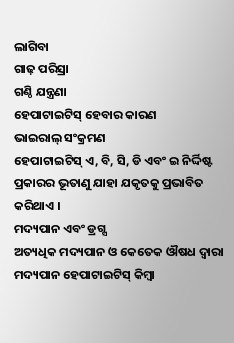ଲାଗିବା
ଗାଢ଼ ପରିସ୍ରା
ଗଣ୍ଠି ଯନ୍ତ୍ରଣା
ହେପାଟାଇଟିସ୍ ହେବାର କାରଣ
ଭାଇରାଲ୍ ସଂକ୍ରମଣ
ହେପାଟାଇଟିସ୍ ଏ, ବି, ସି, ଡି ଏବଂ ଇ ନିର୍ଦ୍ଦିଷ୍ଟ ପ୍ରକାରର ଭୂତାଣୁ ଯାହା ଯକୃତକୁ ପ୍ରଭାବିତ କରିଥାଏ ।
ମଦ୍ୟପାନ ଏବଂ ଡ୍ରଗ୍ସ
ଅତ୍ୟଧିକ ମଦ୍ୟପାନ ଓ କେତେକ ଔଷଧ ଦ୍ୱାରା ମଦ୍ୟପାନ ହେପାଟାଇଟିସ୍ କିମ୍ବା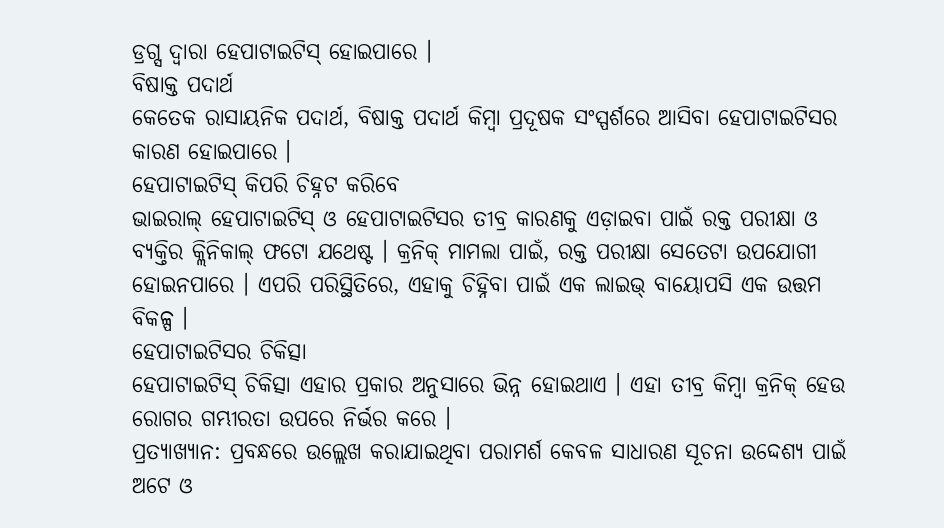ଡ୍ରଗ୍ସ ଦ୍ୱାରା ହେପାଟାଇଟିସ୍ ହୋଇପାରେ ।
ବିଷାକ୍ତ ପଦାର୍ଥ
କେତେକ ରାସାୟନିକ ପଦାର୍ଥ, ବିଷାକ୍ତ ପଦାର୍ଥ କିମ୍ବା ପ୍ରଦୂଷକ ସଂସ୍ପର୍ଶରେ ଆସିବା ହେପାଟାଇଟିସର କାରଣ ହୋଇପାରେ ।
ହେପାଟାଇଟିସ୍ କିପରି ଚିହ୍ନଟ କରିବେ
ଭାଇରାଲ୍ ହେପାଟାଇଟିସ୍ ଓ ହେପାଟାଇଟିସର ତୀବ୍ର କାରଣକୁ ଏଡ଼ାଇବା ପାଇଁ ରକ୍ତ ପରୀକ୍ଷା ଓ ବ୍ୟକ୍ତିର କ୍ଲିନିକାଲ୍ ଫଟୋ ଯଥେଷ୍ଟ । କ୍ରନିକ୍ ମାମଲା ପାଇଁ, ରକ୍ତ ପରୀକ୍ଷା ସେତେଟା ଉପଯୋଗୀ ହୋଇନପାରେ । ଏପରି ପରିସ୍ଥିତିରେ, ଏହାକୁ ଚିହ୍ନିବା ପାଇଁ ଏକ ଲାଇଭ୍ ବାୟୋପସି ଏକ ଉତ୍ତମ ବିକଳ୍ପ ।
ହେପାଟାଇଟିସର ଚିକିତ୍ସା
ହେପାଟାଇଟିସ୍ ଚିକିତ୍ସା ଏହାର ପ୍ରକାର ଅନୁସାରେ ଭିନ୍ନ ହୋଇଥାଏ । ଏହା ତୀବ୍ର କିମ୍ବା କ୍ରନିକ୍ ହେଉ ରୋଗର ଗମ୍ଭୀରତା ଉପରେ ନିର୍ଭର କରେ ।
ପ୍ରତ୍ୟାଖ୍ୟାନ: ପ୍ରବନ୍ଧରେ ଉଲ୍ଲେଖ କରାଯାଇଥିବା ପରାମର୍ଶ କେବଳ ସାଧାରଣ ସୂଚନା ଉଦ୍ଦେଶ୍ୟ ପାଇଁ ଅଟେ ଓ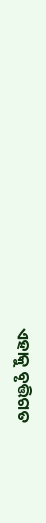ଏହାକୁ ବୃତ୍ତିଗତ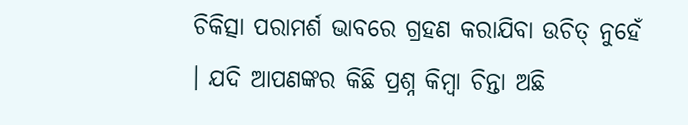ଚିକିତ୍ସା ପରାମର୍ଶ ଭାବରେ ଗ୍ରହଣ କରାଯିବା ଉଚିତ୍ ନୁହେଁ । ଯଦି ଆପଣଙ୍କର କିଛି ପ୍ରଶ୍ନ କିମ୍ବା ଚିନ୍ତା ଅଛି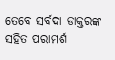ତେବେ ସର୍ବଦା ଡାକ୍ତରଙ୍କ ସହିତ ପରାମର୍ଶ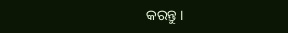କରନ୍ତୁ ।